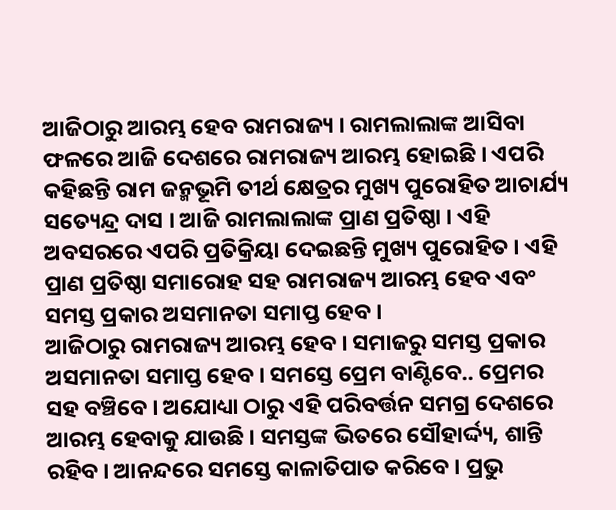ଆଜିଠାରୁ ଆରମ୍ଭ ହେବ ରାମରାଜ୍ୟ । ରାମଲାଲାଙ୍କ ଆସିବା ଫଳରେ ଆଜି ଦେଶରେ ରାମରାଜ୍ୟ ଆରମ୍ଭ ହୋଇଛି । ଏପରି କହିଛନ୍ତି ରାମ ଜନ୍ମଭୂମି ତୀର୍ଥ କ୍ଷେତ୍ରର ମୁଖ୍ୟ ପୁରୋହିତ ଆଚାର୍ଯ୍ୟ ସତ୍ୟେନ୍ଦ୍ର ଦାସ । ଆଜି ରାମଲାଲାଙ୍କ ପ୍ରାଣ ପ୍ରତିଷ୍ଠା । ଏହି ଅବସରରେ ଏପରି ପ୍ରତିକ୍ରିୟା ଦେଇଛନ୍ତି ମୁଖ୍ୟ ପୁରୋହିତ । ଏହି ପ୍ରାଣ ପ୍ରତିଷ୍ଠା ସମାରୋହ ସହ ରାମରାଜ୍ୟ ଆରମ୍ଭ ହେବ ଏବଂ ସମସ୍ତ ପ୍ରକାର ଅସମାନତା ସମାପ୍ତ ହେବ ।
ଆଜିଠାରୁ ରାମରାଜ୍ୟ ଆରମ୍ଭ ହେବ । ସମାଜରୁ ସମସ୍ତ ପ୍ରକାର ଅସମାନତା ସମାପ୍ତ ହେବ । ସମସ୍ତେ ପ୍ରେମ ବାଣ୍ଟିବେ.. ପ୍ରେମର ସହ ବଞ୍ଚିବେ । ଅଯୋଧ୍ୟା ଠାରୁ ଏହି ପରିବର୍ତ୍ତନ ସମଗ୍ର ଦେଶରେ ଆରମ୍ଭ ହେବାକୁ ଯାଉଛି । ସମସ୍ତଙ୍କ ଭିତରେ ସୌହାର୍ଦ୍ଦ୍ୟ, ଶାନ୍ତି ରହିବ । ଆନନ୍ଦରେ ସମସ୍ତେ କାଳାତିପାତ କରିବେ । ପ୍ରଭୁ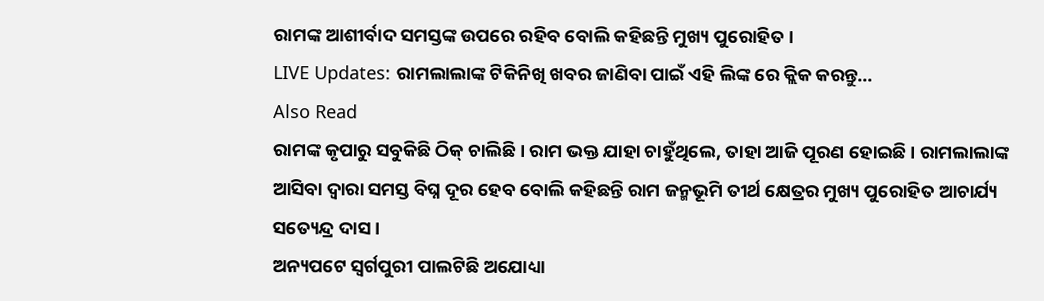ରାମଙ୍କ ଆଶୀର୍ବାଦ ସମସ୍ତଙ୍କ ଉପରେ ରହିବ ବୋଲି କହିଛନ୍ତି ମୁଖ୍ୟ ପୁରୋହିତ ।
LIVE Updates: ରାମଲାଲାଙ୍କ ଟିକିନିଖି ଖବର ଜାଣିବା ପାଇଁ ଏହି ଲିଙ୍କ ରେ କ୍ଲିକ କରନ୍ତୁ...
Also Read
ରାମଙ୍କ କୃପାରୁ ସବୁକିଛି ଠିକ୍ ଚାଲିଛି । ରାମ ଭକ୍ତ ଯାହା ଚାହୁଁଥିଲେ, ତାହା ଆଜି ପୂରଣ ହୋଇଛି । ରାମଲାଲାଙ୍କ ଆସିବା ଦ୍ୱାରା ସମସ୍ତ ବିଘ୍ନ ଦୂର ହେବ ବୋଲି କହିଛନ୍ତି ରାମ ଜନ୍ମଭୂମି ତୀର୍ଥ କ୍ଷେତ୍ରର ମୁଖ୍ୟ ପୁରୋହିତ ଆଚାର୍ଯ୍ୟ ସତ୍ୟେନ୍ଦ୍ର ଦାସ ।
ଅନ୍ୟପଟେ ସ୍ୱର୍ଗପୁରୀ ପାଲଟିଛି ଅଯୋଧ୍ୟା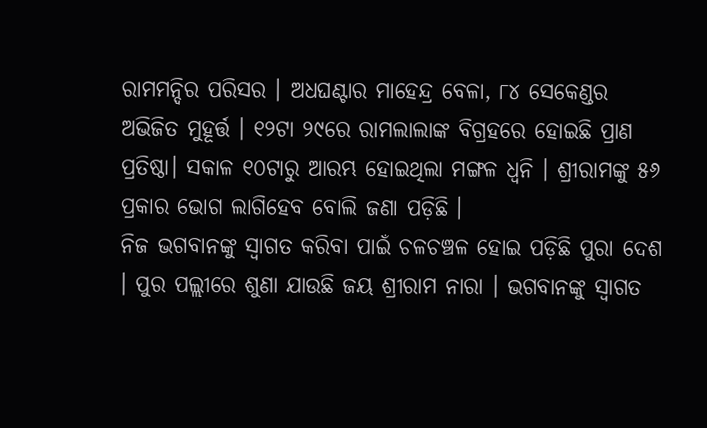ରାମମନ୍ଦିର ପରିସର । ଅଧଘଣ୍ଟାର ମାହେନ୍ଦ୍ର ବେଳା, ୮୪ ସେକେଣ୍ଡର ଅଭିଜିତ ମୁହୂର୍ତ୍ତ । ୧୨ଟା ୨୯ରେ ରାମଲାଲାଙ୍କ ବିଗ୍ରହରେ ହୋଇଛି ପ୍ରାଣ ପ୍ରତିଷ୍ଠା। ସକାଳ ୧୦ଟାରୁ ଆରମ୍ଭ ହୋଇଥିଲା ମଙ୍ଗଳ ଧ୍ୱନି । ଶ୍ରୀରାମଙ୍କୁ ୫୬ ପ୍ରକାର ଭୋଗ ଲାଗିହେବ ବୋଲି ଜଣା ପଡ଼ିଛି ।
ନିଜ ଭଗବାନଙ୍କୁ ସ୍ୱାଗତ କରିବା ପାଇଁ ଚଳଚଞ୍ଚଳ ହୋଇ ପଡ଼ିଛି ପୁରା ଦେଶ । ପୁର ପଲ୍ଲୀରେ ଶୁଣା ଯାଉଛି ଜୟ ଶ୍ରୀରାମ ନାରା । ଭଗବାନଙ୍କୁ ସ୍ୱାଗତ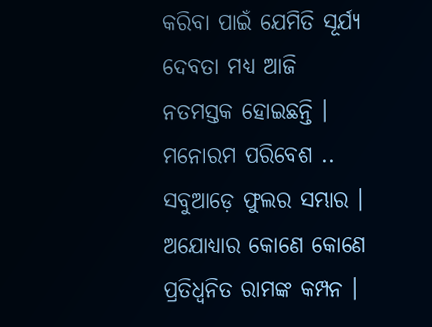କରିବା ପାଇଁ ଯେମିତି ସୂର୍ଯ୍ୟ ଦେବତା ମଧ୍ୟ ଆଜି ନତମସ୍ତକ ହୋଇଛନ୍ତି । ମନୋରମ ପରିବେଶ .. ସବୁଆଡ଼େ ଫୁଲର ସମ୍ଭାର । ଅଯୋଧ୍ୟାର କୋଣେ କୋଣେ ପ୍ରତିଧ୍ୱନିତ ରାମଙ୍କ କମ୍ପନ ।